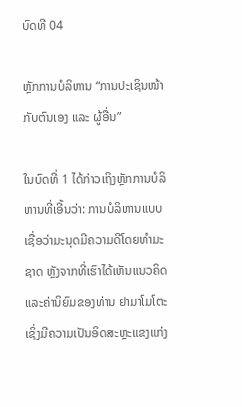ບົດທີ 04

ຫຼັກການບໍລິຫານ “ການປະເຊິນໜ້າກັບຕົນເອງ ແລະ ຜູ້ອື່ນ”

ໃນບົດທີ່ 1 ໄດ້ກ່າວເຖິງຫຼັກການບໍລິຫານທີ່ເອີ້ນວ່າ: ການບໍລິຫານແບບເຊື່ອວ່າມະນຸດມີຄວາມດີໂດຍທຳມະຊາດ ຫຼັງຈາກທີ່ເຮົາໄດ້ເຫັນແນວຄິດແລະຄ່ານິຍົມຂອງທ່ານ ຢາມາໂມໂຕະ ເຊິ່ງມີຄວາມເປັນອິດສະຫຼະແຂງແກ່ງ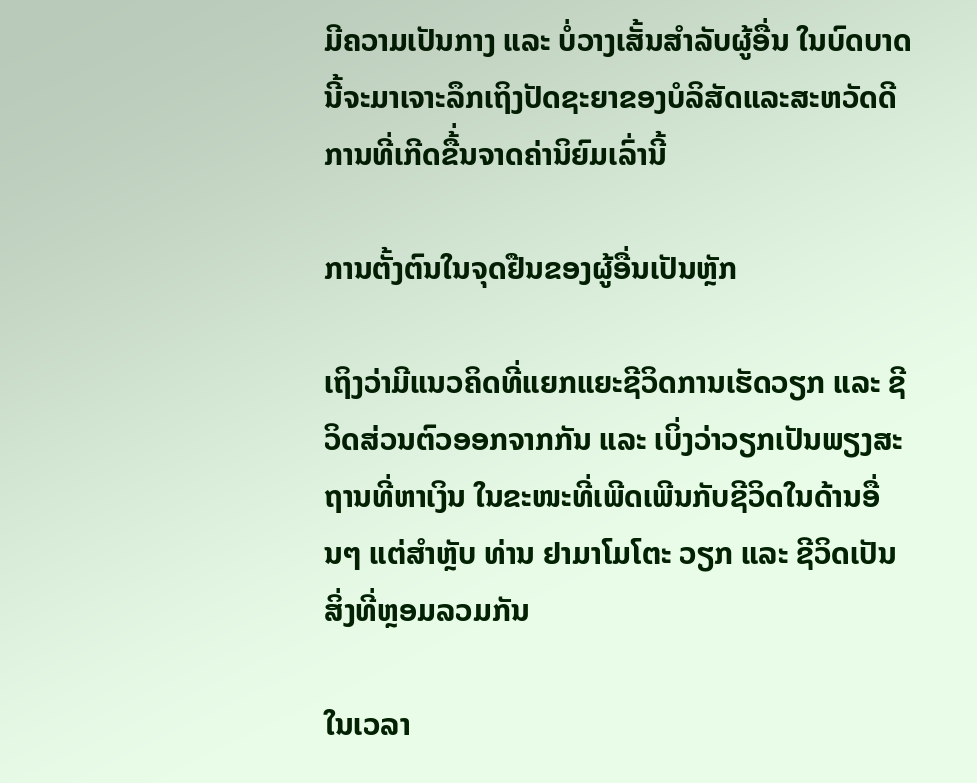ມີຄວາມເປັນກາງ ແລະ ບໍ່ວາງເສັ້ນສຳລັບຜູ້ອື່ນ ໃນບົດບາດນີ້ຈະມາເຈາະລຶກເຖິງປັດຊະຍາຂອງບໍລິສັດແລະສະຫວັດດີການທີ່ເກີດຂື້່ນຈາດຄ່ານິຍົມເລົ່ານີ້

ການຕັ້ງຕົນໃນຈຸດຢືນຂອງຜູ້ອື່ນເປັນຫຼັກ

ເຖິງວ່າມີແນວຄິດທີ່ແຍກແຍະຊີວິດການເຮັດວຽກ ແລະ ຊີວິດສ່ວນຕົວອອກຈາກກັນ ແລະ ເບິ່ງວ່າວຽກເປັນພຽງສະຖານທີ່ຫາເງິນ ໃນຂະໜະທີ່ເພີດເພີນກັບຊີວິດໃນດ້ານອື່ນໆ ແຕ່ສຳຫຼັບ ທ່ານ ຢາມາໂມໂຕະ ວຽກ ແລະ ຊີວິດເປັນສິ່ງທີ່ຫຼອມລວມກັນ

ໃນເວລາ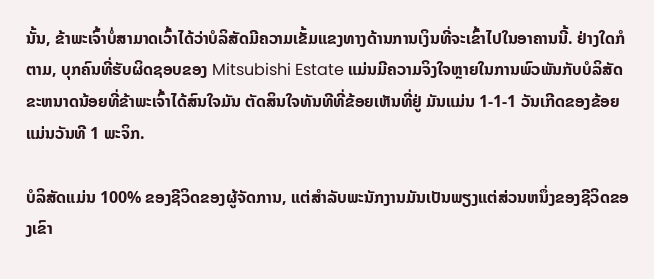ນັ້ນ, ຂ້າພະເຈົ້າບໍ່ສາມາດເວົ້າໄດ້ວ່າບໍລິສັດມີຄວາມເຂັ້ມແຂງທາງດ້ານການເງິນທີ່ຈະເຂົ້າໄປໃນອາຄານນີ້. ຢ່າງໃດກໍຕາມ, ບຸກຄົນທີ່ຮັບຜິດຊອບຂອງ Mitsubishi Estate ແມ່ນມີຄວາມຈິງໃຈຫຼາຍໃນການພົວພັນກັບບໍລິສັດຂະຫນາດນ້ອຍທີ່ຂ້າພະເຈົ້າໄດ້ສົນໃຈມັນ ຕັດສິນໃຈທັນທີທີ່ຂ້ອຍເຫັນທີ່ຢູ່ ມັນແມ່ນ 1-1-1 ວັນເກີດຂອງຂ້ອຍແມ່ນວັນທີ 1 ພະຈິກ.

ບໍລິສັດແມ່ນ 100% ຂອງຊີວິດຂອງຜູ້ຈັດການ, ແຕ່ສໍາລັບພະນັກງານມັນເປັນພຽງແຕ່ສ່ວນຫນຶ່ງຂອງຊີວິດຂອງເຂົາ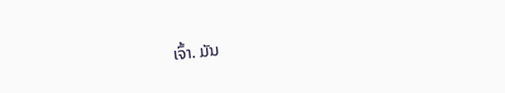ເຈົ້າ. ມັນ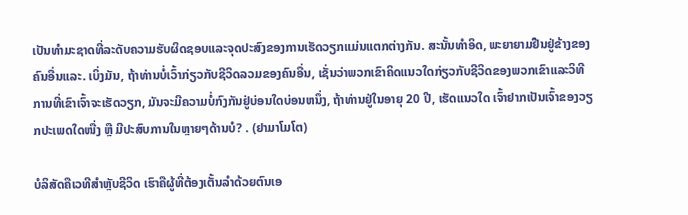ເປັນທໍາມະຊາດທີ່ລະດັບຄວາມຮັບຜິດຊອບແລະຈຸດປະສົງຂອງການເຮັດວຽກແມ່ນແຕກຕ່າງກັນ. ສະນັ້ນທໍາອິດ, ພະຍາຍາມຢືນຢູ່ຂ້າງຂອງຄົນອື່ນແລະ. ເບິ່ງມັນ, ຖ້າທ່ານບໍ່ເວົ້າກ່ຽວກັບຊີວິດລວມຂອງຄົນອື່ນ, ເຊັ່ນວ່າພວກເຂົາຄິດແນວໃດກ່ຽວກັບຊີວິດຂອງພວກເຂົາແລະວິທີການທີ່ເຂົາເຈົ້າຈະເຮັດວຽກ, ມັນຈະມີຄວາມບໍ່ກົງກັນຢູ່ບ່ອນໃດບ່ອນຫນຶ່ງ, ຖ້າທ່ານຢູ່ໃນອາຍຸ 20 ປີ, ເຮັດແນວໃດ ເຈົ້າຢາກເປັນເຈົ້າຂອງວຽກປະເພດໃດໜື່ງ ຫຼື ມີປະສົບການໃນຫຼາຍໆດ້ານບໍ? . (ຢາມາໂມໂຕ)

ບໍລິສັດຄືເວທີສຳຫຼັບຊີວິດ ເຮົາຄືຜູ້ທີ່ຕ້ອງເຕັ້ນລຳດ້ວຍຕົນເອ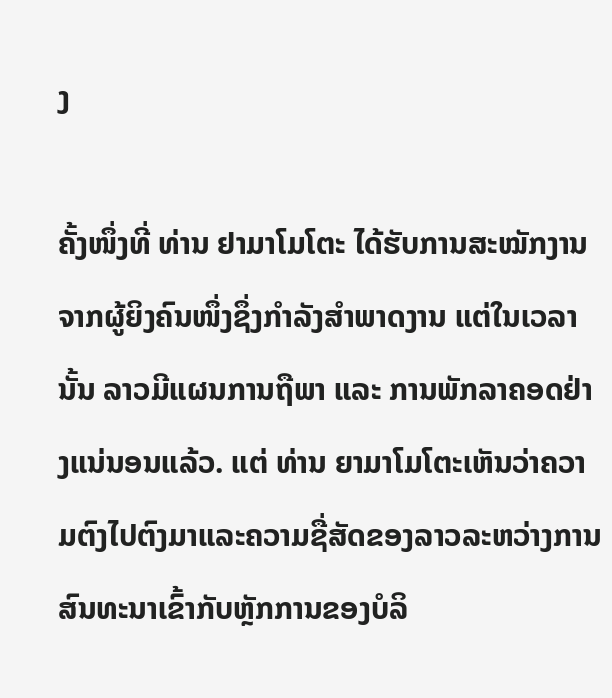ງ

ຄັ້ງໜຶ່ງທີ່ ທ່ານ ຢາມາໂມໂຕະ ໄດ້ຮັບການສະໝັກງານຈາກຜູ້ຍິງຄົນໜຶ່ງຊຶ່ງກຳລັງສຳພາດງານ ແຕ່ໃນເວລານັ້ນ ລາວມີແຜນການຖືພາ ແລະ ການພັກລາຄອດຢ່າງແນ່ນອນແລ້ວ. ແຕ່ ທ່ານ ຍາມາໂມໂຕະເຫັນວ່າຄວາມຕົງໄປຕົງມາແລະຄວາມຊື່ສັດຂອງລາວລະຫວ່າງການສົນທະນາເຂົ້າກັບຫຼັກການຂອງບໍລິ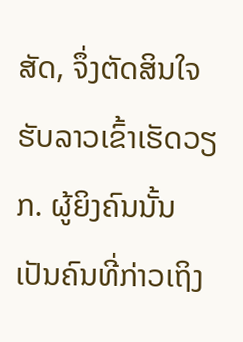ສັດ, ຈຶ່ງຕັດສິນໃຈຮັບລາວເຂົ້າເຮັດວຽກ. ຜູ້ຍິງຄົນນັ້ນເປັນຄົນທີ່ກ່າວເຖິງ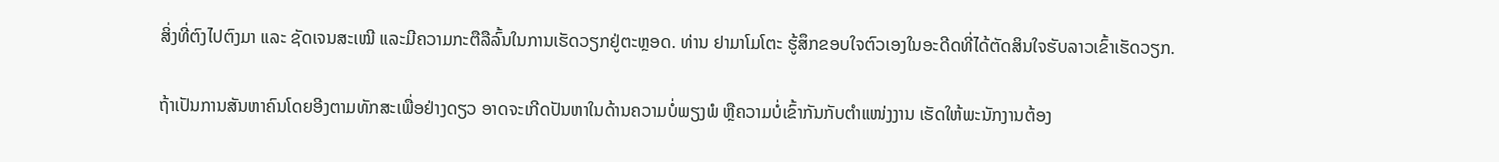ສິ່ງທີ່ຕົງໄປຕົງມາ ແລະ ຊັດເຈນສະເໝີ ແລະມີຄວາມກະຕືລືລົ້ນໃນການເຮັດວຽກຢູ່ຕະຫຼອດ. ທ່ານ ຢາມາໂມໂຕະ ຮູ້ສຶກຂອບໃຈຕົວເອງໃນອະດີດທີ່ໄດ້ຕັດສິນໃຈຮັບລາວເຂົ້າເຮັດວຽກ.

ຖ້າເປັນການສັນຫາຄົນໂດຍອີງຕາມທັກສະເພື່ອຢ່າງດຽວ ອາດຈະເກີດປັນຫາໃນດ້ານຄວາມບໍ່ພຽງພໍ ຫຼືຄວາມບໍ່ເຂົ້າກັນກັບຕຳແໜ່ງງານ ເຮັດໃຫ້ພະນັກງານຕ້ອງ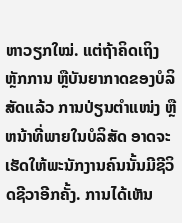ຫາວຽກໃໝ່. ແຕ່ຖ້າຄິດເຖິງຫຼັກການ ຫຼືບັນຍາກາດຂອງບໍລິສັດແລ້ວ ການປ່ຽນຕຳແໜ່ງ ຫຼື ຫນ້າທີ່ພາຍໃນບໍລິສັດ ອາດຈະເຮັດໃຫ້ພະນັກງານຄົນນັ້ນມີຊີວິດຊີວາອີກຄັ້ງ. ການໄດ້ເຫັນ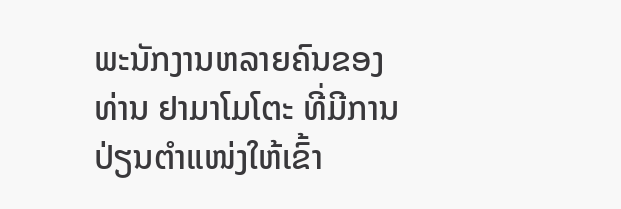ພະນັກງານຫລາຍຄົນຂອງ ທ່ານ ຢາມາໂມໂຕະ ທີ່ມີການປ່ຽນຕຳແໜ່ງໃຫ້ເຂົ້າ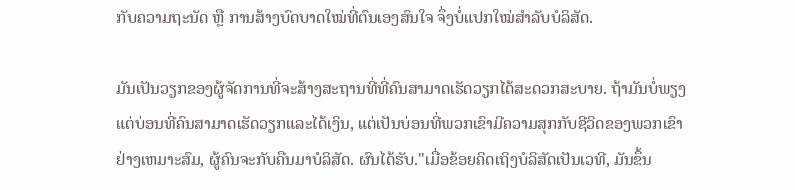ກັບຄວາມຖະນັດ ຫຼື ການສ້າງບົດບາດໃໝ່ທີ່ຕົນເອງສົນໃຈ ຈຶ່ງບໍ່ແປກໃໝ່ສຳລັບບໍລິສັດ.

ມັນເປັນວຽກຂອງຜູ້ຈັດການທີ່ຈະສ້າງສະຖານທີ່ທີ່ຄົນສາມາດເຮັດວຽກໄດ້ສະດວກສະບາຍ. ຖ້າມັນບໍ່ພຽງແຕ່ບ່ອນທີ່ຄົນສາມາດເຮັດວຽກແລະໄດ້ເງິນ, ແຕ່ເປັນບ່ອນທີ່ພວກເຂົາມີຄວາມສຸກກັບຊີວິດຂອງພວກເຂົາຢ່າງເຫມາະສົມ, ຜູ້ຄົນຈະກັບຄືນມາບໍລິສັດ. ຜົນໄດ້ຮັບ."ເມື່ອຂ້ອຍຄິດເຖິງບໍລິສັດເປັນເວທີ, ມັນຂຶ້ນ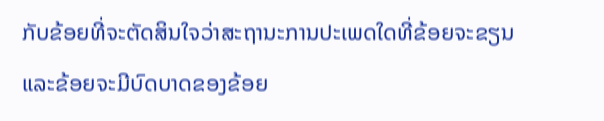ກັບຂ້ອຍທີ່ຈະຕັດສິນໃຈວ່າສະຖານະການປະເພດໃດທີ່ຂ້ອຍຈະຂຽນແລະຂ້ອຍຈະມີບົດບາດຂອງຂ້ອຍ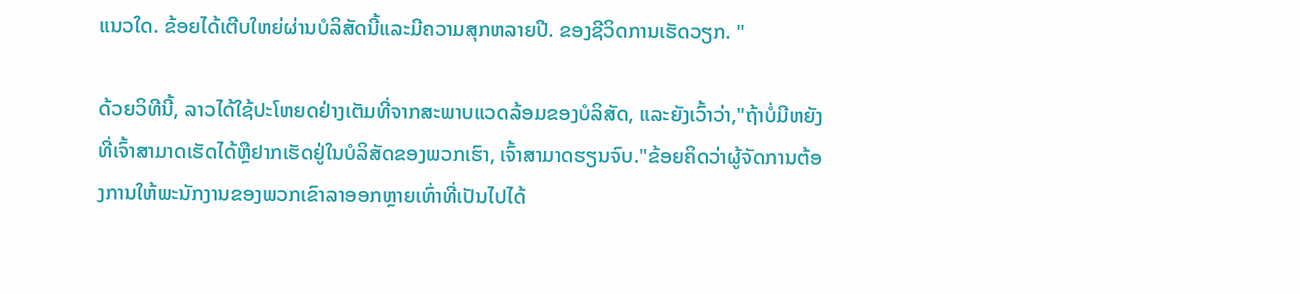ແນວໃດ. ຂ້ອຍໄດ້ເຕີບໃຫຍ່ຜ່ານບໍລິສັດນີ້ແລະມີຄວາມສຸກຫລາຍປີ. ຂອງຊີວິດການເຮັດວຽກ. "

ດ້ວຍວິທີນີ້, ລາວໄດ້ໃຊ້ປະໂຫຍດຢ່າງເຕັມທີ່ຈາກສະພາບແວດລ້ອມຂອງບໍລິສັດ, ແລະຍັງເວົ້າວ່າ,"ຖ້າບໍ່ມີຫຍັງທີ່ເຈົ້າສາມາດເຮັດໄດ້ຫຼືຢາກເຮັດຢູ່ໃນບໍລິສັດຂອງພວກເຮົາ, ເຈົ້າສາມາດຮຽນຈົບ."ຂ້ອຍຄິດວ່າຜູ້ຈັດການຕ້ອງການໃຫ້ພະນັກງານຂອງພວກເຂົາລາອອກຫຼາຍເທົ່າທີ່ເປັນໄປໄດ້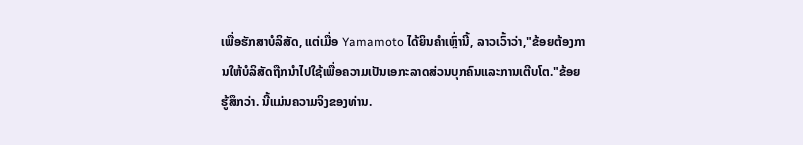ເພື່ອຮັກສາບໍລິສັດ, ແຕ່ເມື່ອ Yamamoto ໄດ້ຍິນຄໍາເຫຼົ່ານີ້, ລາວເວົ້າວ່າ,"ຂ້ອຍຕ້ອງການໃຫ້ບໍລິສັດຖືກນໍາໄປໃຊ້ເພື່ອຄວາມເປັນເອກະລາດສ່ວນບຸກຄົນແລະການເຕີບໂຕ."ຂ້ອຍຮູ້ສຶກວ່າ. ນີ້ແມ່ນຄວາມຈິງຂອງທ່ານ.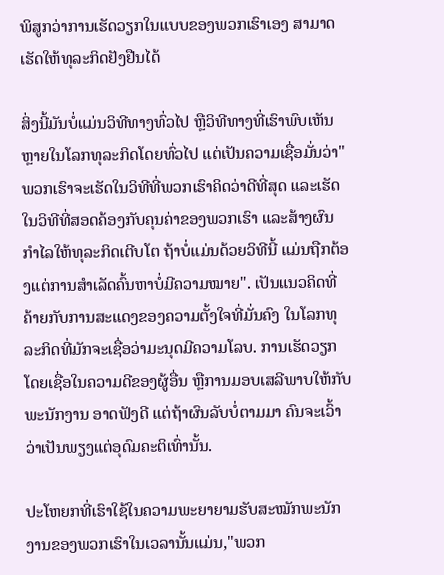ພິສູກວ່າການເຮັດວຽກໃນແບບຂອງພວກເຮົາເອງ ສາມາດເຮັດໃຫ້ທຸລະກິດຢັງຢືນໄດ້

ສິ່ງນີ້ມັນບໍ່ແມ່ນວິທີທາງທົ່ວໄປ ຫຼືວິທີທາງທີ່ເຮົາພົບເຫັນຫຼາຍໃນໂລກທຸລະກິດໂດຍທົ່ວໄປ ແຕ່ເປັນຄວາມເຊື່ອມັ່ນວ່າ"ພວກເຮົາຈະເຮັດໃນວິທີທີ່ພວກເຮົາຄິດວ່າດີທີ່ສຸດ ແລະເຮັດໃນວິທີທີ່ສອດຄ້ອງກັບຄຸນຄ່າຂອງພວກເຮົາ ແລະສ້າງຜົນກຳໄລໃຫ້ທຸລະກິດເຕີບໂຕ ຖ້າບໍ່ແມ່ນດ້ວຍວິທີນີ້ ແມ່ນຖືກຕ້ອງແຕ່ການສຳເລັດຄົ້ນຫາບໍ່ມີຄວາມໝາຍ". ເປັນແນວຄິດທີ່ຄ້າຍກັບການສະແດງຂອງຄວາມຕັ້ງໃຈທີ່ມັ່ນຄົງ ໃນໂລກທຸລະກິດທີ່ມັກຈະເຊື່ອວ່າມະນຸດມີຄວາມໂລບ. ການເຮັດວຽກໂດຍເຊື່ອໃນຄວາມດີຂອງຜູ້ອື່ນ ຫຼືການມອບເສລີພາບໃຫ້ກັບພະນັກງານ ອາດຟັງດີ ແຕ່ຖ້າຜົນລັບບໍ່ຕາມມາ ຄົນຈະເວົ້າວ່າເປັນພຽງແຕ່ອຸດົມຄະຕິເທົ່ານັ້ນ.

ປະໂຫຍກທີ່ເຮົາໃຊ້ໃນຄວາມພະຍາຍາມຮັບສະໝັກພະນັກງານຂອງພວກເຮົາໃນເວລານັ້ນແມ່ນ,"ພວກ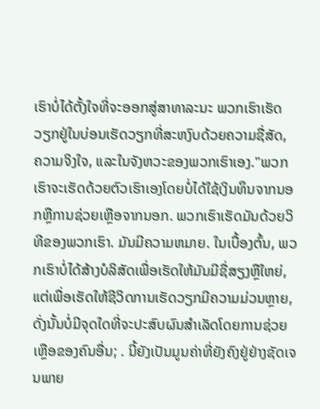ເຮົາບໍ່ໄດ້ຕັ້ງໃຈທີ່ຈະອອກສູ່ສາທາລະນະ ພວກເຮົາເຮັດວຽກຢູ່ໃນບ່ອນເຮັດວຽກທີ່ສະຫງົບດ້ວຍຄວາມຊື່ສັດ, ຄວາມຈິງໃຈ, ແລະໃນຈັງຫວະຂອງພວກເຮົາເອງ."ພວກເຮົາຈະເຮັດດ້ວຍຕົວເຮົາເອງໂດຍບໍ່ໄດ້ໃຊ້ເງິນທຶນຈາກນອກຫຼືການຊ່ວຍເຫຼືອຈາກນອກ. ພວກເຮົາເຮັດມັນດ້ວຍວິທີຂອງພວກເຮົາ. ມັນມີຄວາມຫມາຍ. ໃນເບື້ອງຕົ້ນ, ພວກເຮົາບໍ່ໄດ້ສ້າງບໍລິສັດເພື່ອເຮັດໃຫ້ມັນມີຊື່ສຽງຫຼືໃຫຍ່, ແຕ່ເພື່ອເຮັດໃຫ້ຊີວິດການເຮັດວຽກມີຄວາມມ່ວນຫຼາຍ, ດັ່ງນັ້ນບໍ່ມີຈຸດໃດທີ່ຈະປະສົບຜົນສໍາເລັດໂດຍການຊ່ວຍເຫຼືອຂອງຄົນອື່ນ; . ນີ້ຍັງເປັນມູນຄ່າທີ່ຍັງຄົງຢູ່ຢ່າງຊັດເຈນພາຍ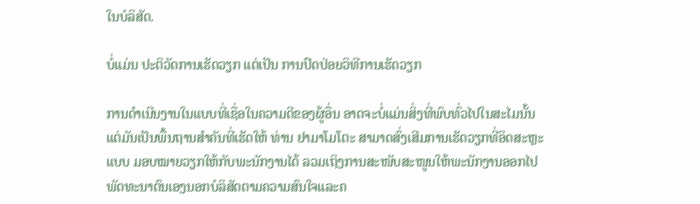ໃນບໍລິສັດ.

ບໍ່ແມ່ນ ປະຕິວັດການເຮັດວຽກ ແຕ່ເປັນ ການປົດປ່ອຍວິທີການເຮັດວຽກ

ການດຳເນີນງານໃນແບບທີ່ເຊື່ອໃນຄວາມດີຂອງຜູ້ອື່ນ ອາດຈະບໍ່ແມ່ນສິ່ງທີ່ພົບທົ່ວໄປໃນສະໄມນັ້ນ ແຕ່ມັນເປັນພື້ນຖານສຳຄັນທີ່ເຮັດໃຫ້ ທ່ານ ຢາມາໂມໂຕະ ສາມາດສົ່ງເສີມການເຮັດວຽກທີ່ອິດສະຫຼະ ແບບ ມອບໝາຍວຽກໃຫ້ກັບພະນັກງານໄດ້ ລວມເຖິງການສະໜັບສະໜູນໃຫ້ພະນັກງານອອກໄປພັດທະນາຕົນເອງນອກບໍລິສັດຕາມຄວາມສົນໃຈແລະຄ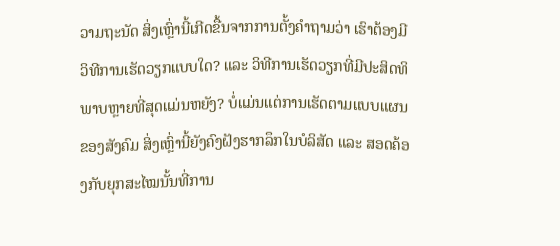ວາມຖະນັດ ສິ່ງເຫຼົ່ານີ້ເກີດຂື້ນຈາກການຕັ້ງຄຳຖາມວ່າ ເຮົາຕ້ອງມີວິທີການເຮັດວຽກແບບໃດ? ແລະ ວິທີການເຮັດວຽກທີ່ມີປະສິດທິພາບຫຼາຍທີ່ສຸດແມ່ນຫຍັງ? ບໍ່ແມ່ນແຕ່ການເຮັດຕາມແບບແຜນຂອງສັງຄົມ ສິ່ງເຫຼົ່ານີ້ຍັງຄົງຝັງຮາກລຶກໃນບໍລິສັດ ແລະ ສອດຄ້ອງກັບຍຸກສະໄໝນັ້ນທີ່ການ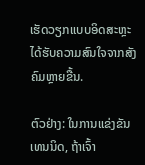ເຮັດວຽກແບບອິດສະຫຼະໄດ້ຮັບຄວາມສົນໃຈຈາກສັງຄົມຫຼາຍຂື້ນ.

ຕົວຢ່າງ: ໃນການແຂ່ງຂັນເທນນິດ, ຖ້າເຈົ້າ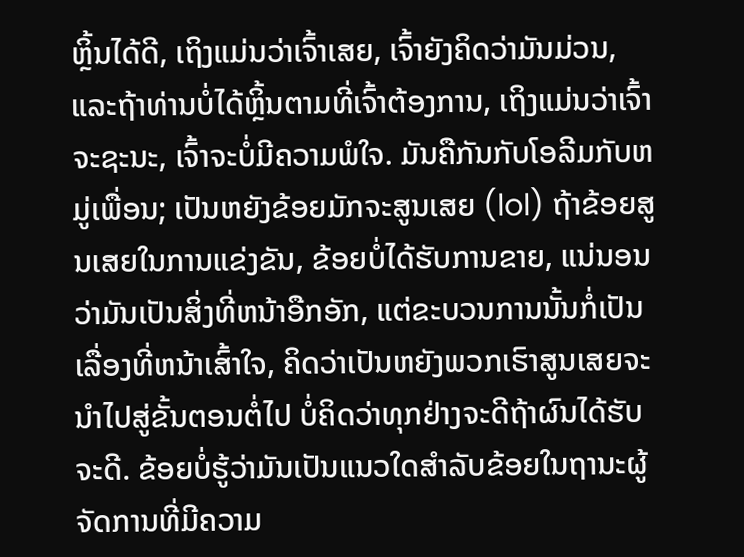ຫຼິ້ນໄດ້ດີ, ເຖິງແມ່ນວ່າເຈົ້າເສຍ, ເຈົ້າຍັງຄິດວ່າມັນມ່ວນ, ແລະຖ້າທ່ານບໍ່ໄດ້ຫຼິ້ນຕາມທີ່ເຈົ້າຕ້ອງການ, ເຖິງແມ່ນວ່າເຈົ້າຈະຊະນະ, ເຈົ້າຈະບໍ່ມີຄວາມພໍໃຈ. ມັນຄືກັນກັບໂອລີມກັບຫມູ່ເພື່ອນ; ເປັນຫຍັງຂ້ອຍມັກຈະສູນເສຍ (lol) ຖ້າຂ້ອຍສູນເສຍໃນການແຂ່ງຂັນ, ຂ້ອຍບໍ່ໄດ້ຮັບການຂາຍ, ແນ່ນອນວ່າມັນເປັນສິ່ງທີ່ຫນ້າອືກອັກ, ແຕ່ຂະບວນການນັ້ນກໍ່ເປັນເລື່ອງທີ່ຫນ້າເສົ້າໃຈ, ຄິດວ່າເປັນຫຍັງພວກເຮົາສູນເສຍຈະນໍາໄປສູ່ຂັ້ນຕອນຕໍ່ໄປ ບໍ່ຄິດວ່າທຸກຢ່າງຈະດີຖ້າຜົນໄດ້ຮັບຈະດີ. ຂ້ອຍບໍ່ຮູ້ວ່າມັນເປັນແນວໃດສໍາລັບຂ້ອຍໃນຖານະຜູ້ຈັດການທີ່ມີຄວາມ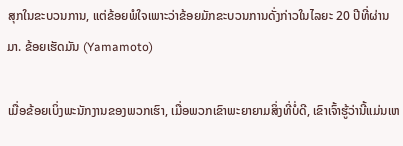ສຸກໃນຂະບວນການ, ແຕ່ຂ້ອຍພໍໃຈເພາະວ່າຂ້ອຍມັກຂະບວນການດັ່ງກ່າວໃນໄລຍະ 20 ປີທີ່ຜ່ານມາ. ຂ້ອຍເຮັດມັນ (Yamamoto)

ເມື່ອຂ້ອຍເບິ່ງພະນັກງານຂອງພວກເຮົາ, ເມື່ອພວກເຂົາພະຍາຍາມສິ່ງທີ່ບໍ່ດີ, ເຂົາເຈົ້າຮູ້ວ່ານີ້ແມ່ນເຫ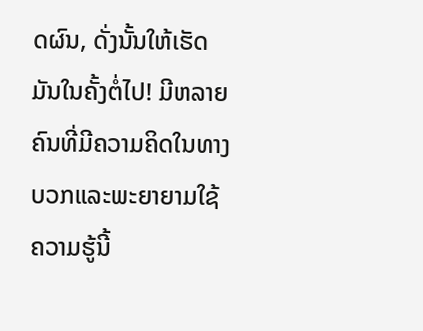ດຜົນ, ດັ່ງນັ້ນໃຫ້ເຮັດມັນໃນຄັ້ງຕໍ່ໄປ! ມີຫລາຍຄົນທີ່ມີຄວາມຄິດໃນທາງບວກແລະພະຍາຍາມໃຊ້ຄວາມຮູ້ນີ້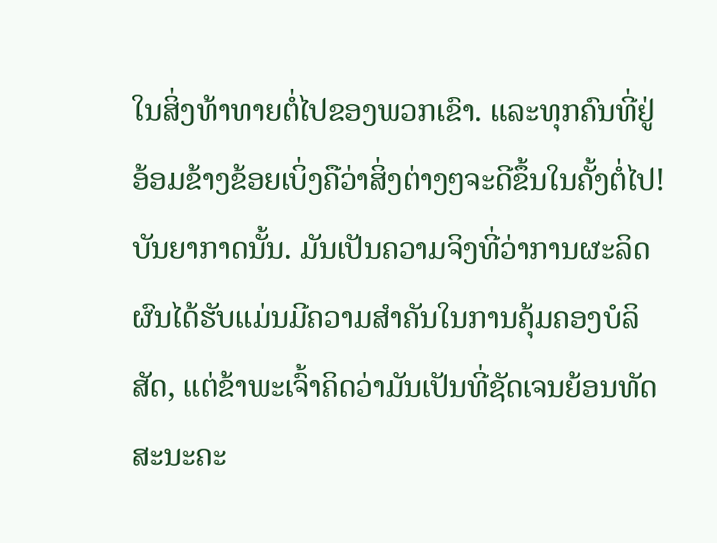ໃນສິ່ງທ້າທາຍຕໍ່ໄປຂອງພວກເຂົາ. ແລະທຸກຄົນທີ່ຢູ່ອ້ອມຂ້າງຂ້ອຍເບິ່ງຄືວ່າສິ່ງຕ່າງໆຈະດີຂຶ້ນໃນຄັ້ງຕໍ່ໄປ! ບັນຍາກາດນັ້ນ. ມັນເປັນຄວາມຈິງທີ່ວ່າການຜະລິດຜົນໄດ້ຮັບແມ່ນມີຄວາມສໍາຄັນໃນການຄຸ້ມຄອງບໍລິສັດ, ແຕ່ຂ້າພະເຈົ້າຄິດວ່າມັນເປັນທີ່ຊັດເຈນຍ້ອນທັດສະນະຄະ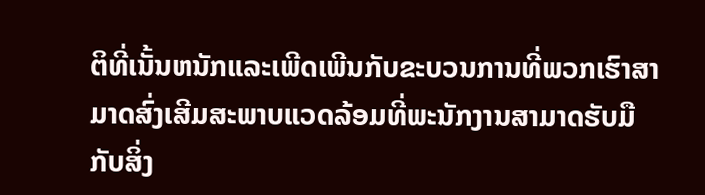ຕິທີ່ເນັ້ນຫນັກແລະເພີດເພີນກັບຂະບວນການທີ່ພວກເຮົາສາມາດສົ່ງເສີມສະພາບແວດລ້ອມທີ່ພະນັກງານສາມາດຮັບມືກັບສິ່ງ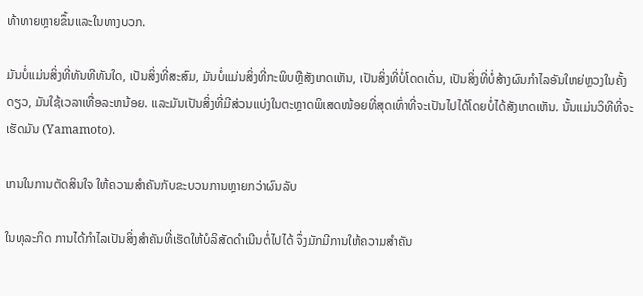ທ້າທາຍຫຼາຍຂຶ້ນແລະໃນທາງບວກ.

ມັນບໍ່ແມ່ນສິ່ງທີ່ທັນທີທັນໃດ, ເປັນສິ່ງທີ່ສະສົມ, ມັນບໍ່ແມ່ນສິ່ງທີ່ກະພິບຫຼືສັງເກດເຫັນ, ເປັນສິ່ງທີ່ບໍ່ໂດດເດັ່ນ, ເປັນສິ່ງທີ່ບໍ່ສ້າງຜົນກໍາໄລອັນໃຫຍ່ຫຼວງໃນຄັ້ງດຽວ, ມັນໃຊ້ເວລາເທື່ອລະຫນ້ອຍ. ແລະມັນເປັນສິ່ງທີ່ມີສ່ວນແບ່ງໃນຕະຫຼາດພິເສດໜ້ອຍທີ່ສຸດເທົ່າທີ່ຈະເປັນໄປໄດ້ໂດຍບໍ່ໄດ້ສັງເກດເຫັນ. ນັ້ນແມ່ນວິທີທີ່ຈະເຮັດມັນ (Yamamoto).

ເກນໃນການຕັດສິນໃຈ ໃຫ້ຄວາມສຳຄັນກັບຂະບວນການຫຼາຍກວ່າຜົນລັບ

ໃນທຸລະກິດ ການໄດ້ກຳໄລເປັນສິ່ງສຳຄັນທີ່ເຮັດໃຫ້ບໍລິສັດດຳເນີນຕໍ່ໄປໄດ້ ຈຶ່ງມັກມີການໃຫ້ຄວາມສຳຄັນ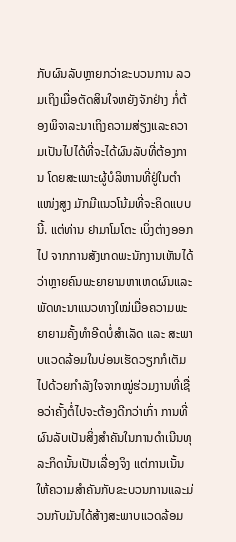ກັບຜົນລັບຫຼາຍກວ່າຂະບວນການ ລວມເຖິງເມື່ອຕັດສິນໃຈຫຍັງຈັກຢ່າງ ກໍ່ຕ້ອງພິຈາລະນາເຖິງຄວາມສ່ຽງແລະຄວາມເປັນໄປໄດ້ທີ່ຈະໄດ້ຜົນລັບທີ່ຕ້ອງການ ໂດຍສະເພາະຜູ້ບໍລິຫານທີ່ຢູ່ໃນຕຳແໜ່ງສູງ ມັກມີແນວໂນ້ມທີ່ຈະຄິດແບບນີ້. ແຕ່ທ່ານ ຢາມາໂມໂຕະ ເບິ່ງຕ່າງອອກໄປ ຈາກການສັງເກດພະນັກງານເຫັນໄດ້ວ່າຫຼາຍຄົນພະຍາຍາມຫາເຫດຜົນແລະພັດທະນາແນວທາງໃໝ່ເມື່ອຄວາມພະຍາຍາມຄັ້ງທຳອີດບໍ່ສຳເລັດ ແລະ ສະພາບແວດລ້ອມໃນບ່ອນເຮັດວຽກກໍເຕັມໄປດ້ວຍກຳລັງໃຈຈາກໝູ່ຮ່ວມງານທີ່ເຊື່ອວ່າຄັ້ງຕໍ່ໄປຈະຕ້ອງດີກວ່າເກົ່າ ການທີ່ຜົນລັບເປັນສິ່ງສຳຄັນໃນການດຳເນີນທຸລະກິດນັ້ນເປັນເລື່ອງຈິງ ແຕ່ການເນັ້ນໃຫ້ຄວາມສຳຄັນກັບຂະບວນການແລະມ່ວນກັບມັນໄດ້ສ້າງສະພາບແວດລ້ອມ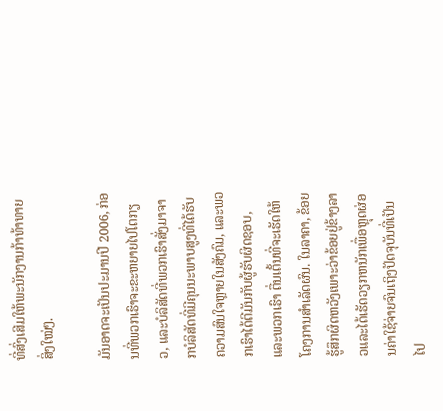ທີ່ສົ່ງເສີມໃຫ້ພະນັກງານກ້າທ້າທາຍສິ່ງໃໝ່ໆ.

ມັນອາດຈະເປັນປະມານປີ 2006, ກ່ອນທີ່ພວກເຮົາຈະຂະຫຍາຍໄປໂຕກຽວ, ແລະບໍລິສັດທີ່ພວກເຮົາສັ່ງມາຈາກບໍລິສັດທີ່ມີຄຸນນະພາບສູງທີ່ໄດ້ຮັບຄວາມສົນໃຈຫຼາຍໃນສັງຄົມ, ແລະພວກເຮົາໄດ້ຕີມັນກັບຜູ້ຮັບຜິດຊອບ, ແລະພວກເຮົາ ຕື່ນເຕັ້ນທີ່ຈະເຮັດໃຫ້ໂຄງການສໍາເລັດຜົນ. ໃນລາຄາ, ຂ້ອຍຮູ້ສຶກຜິດຫວັງເພາະວ່າຂ້ອຍຢູ່ຂ້າງລາວແລະໄດ້ເຮັດວຽກຫນັກເພື່ອຫຼຸດຜ່ອນຄ່າໃຊ້ຈ່າຍຈົນເຖິງປັດຈຸບັນທີ່ເປັນໄປ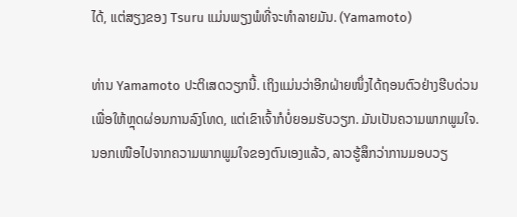ໄດ້, ແຕ່ສຽງຂອງ Tsuru ແມ່ນພຽງພໍທີ່ຈະທໍາລາຍມັນ. (Yamamoto)

ທ່ານ Yamamoto ປະຕິເສດວຽກນີ້. ເຖິງແມ່ນວ່າອີກຝ່າຍໜຶ່ງໄດ້ຖອນຕົວຢ່າງຮີບດ່ວນເພື່ອໃຫ້ຫຼຸດຜ່ອນການລົງໂທດ, ແຕ່ເຂົາເຈົ້າກໍບໍ່ຍອມຮັບວຽກ. ມັນເປັນຄວາມພາກພູມໃຈ. ນອກເໜືອໄປຈາກຄວາມພາກພູມໃຈຂອງຕົນເອງແລ້ວ, ລາວຮູ້ສຶກວ່າການມອບວຽ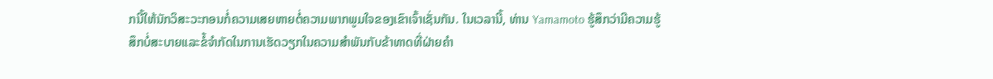ກນີ້ໃຫ້ນັກວິສະວະກອນກໍ່ຄວາມເສຍຫາຍຕໍ່ຄວາມພາກພູມໃຈຂອງເຂົາເຈົ້າເຊັ່ນກັນ. ໃນເວລານີ້, ທ່ານ Yamamoto ຮູ້ສຶກວ່າມີຄວາມຮູ້ສຶກບໍ່ສະບາຍແລະຂໍ້ຈໍາກັດໃນການເຮັດວຽກໃນຄວາມສໍາພັນກັບຂ້າທາດທີ່ຝ່າຍຄໍາ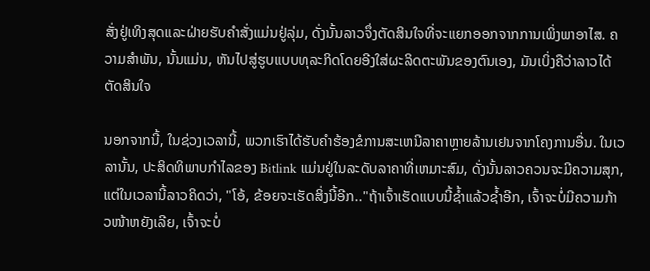ສັ່ງຢູ່ເທິງສຸດແລະຝ່າຍຮັບຄໍາສັ່ງແມ່ນຢູ່ລຸ່ມ, ດັ່ງນັ້ນລາວຈຶ່ງຕັດສິນໃຈທີ່ຈະແຍກອອກຈາກການເພິ່ງພາອາໄສ. ຄວາມສໍາພັນ, ນັ້ນແມ່ນ, ຫັນໄປສູ່ຮູບແບບທຸລະກິດໂດຍອີງໃສ່ຜະລິດຕະພັນຂອງຕົນເອງ, ມັນເບິ່ງຄືວ່າລາວໄດ້ຕັດສິນໃຈ

ນອກຈາກນີ້, ໃນຊ່ວງເວລານີ້, ພວກເຮົາໄດ້ຮັບຄໍາຮ້ອງຂໍການສະເຫນີລາຄາຫຼາຍລ້ານເຢນຈາກໂຄງການອື່ນ. ໃນເວລານັ້ນ, ປະສິດທິພາບກໍາໄລຂອງ Bitlink ແມ່ນຢູ່ໃນລະດັບລາຄາທີ່ເຫມາະສົມ, ດັ່ງນັ້ນລາວຄວນຈະມີຄວາມສຸກ, ແຕ່ໃນເວລານີ້ລາວຄິດວ່າ, "ໂອ້, ຂ້ອຍຈະເຮັດສິ່ງນີ້ອີກ.."ຖ້າເຈົ້າເຮັດແບບນີ້ຊໍ້າແລ້ວຊໍ້າອີກ, ເຈົ້າຈະບໍ່ມີຄວາມກ້າວໜ້າຫຍັງເລີຍ, ເຈົ້າຈະບໍ່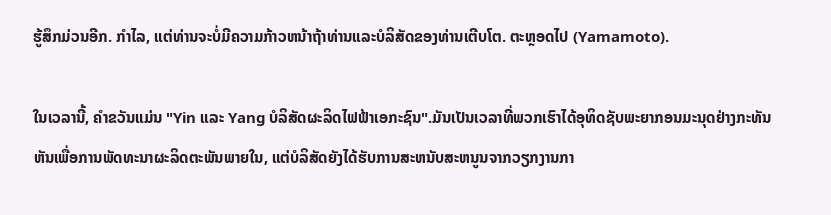ຮູ້ສຶກມ່ວນອີກ. ກໍາໄລ, ແຕ່ທ່ານຈະບໍ່ມີຄວາມກ້າວຫນ້າຖ້າທ່ານແລະບໍລິສັດຂອງທ່ານເຕີບໂຕ. ຕະຫຼອດໄປ (Yamamoto).

ໃນເວລານີ້, ຄໍາຂວັນແມ່ນ "Yin ແລະ Yang ບໍລິສັດຜະລິດໄຟຟ້າເອກະຊົນ".ມັນເປັນເວລາທີ່ພວກເຮົາໄດ້ອຸທິດຊັບພະຍາກອນມະນຸດຢ່າງກະທັນຫັນເພື່ອການພັດທະນາຜະລິດຕະພັນພາຍໃນ, ແຕ່ບໍລິສັດຍັງໄດ້ຮັບການສະຫນັບສະຫນູນຈາກວຽກງານກາ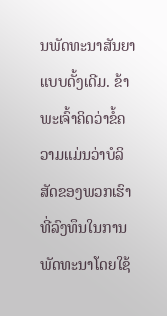ນພັດທະນາສັນຍາແບບດັ້ງເດີມ. ຂ້າພະເຈົ້າຄິດວ່າຂໍ້ຄວາມແມ່ນວ່າບໍລິສັດຂອງພວກເຮົາທີ່ລົງທຶນໃນການພັດທະນາໂດຍໃຊ້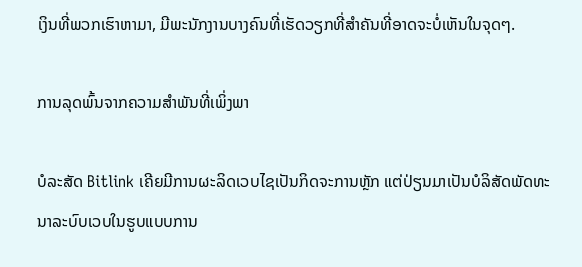ເງິນທີ່ພວກເຮົາຫາມາ, ມີພະນັກງານບາງຄົນທີ່ເຮັດວຽກທີ່ສໍາຄັນທີ່ອາດຈະບໍ່ເຫັນໃນຈຸດໆ.

ການລຸດພົ້ນຈາກຄວາມສຳພັນທີ່ເພິ່ງພາ

ບໍລະສັດ Bitlink ເຄີຍມີການຜະລິດເວບໄຊເປັນກິດຈະການຫຼັກ ແຕ່ປ່ຽນມາເປັນບໍລິສັດພັດທະນາລະບົບເວບໃນຮູບແບບການ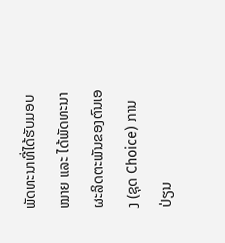ພັດທະນາທີ່ໄດ້ຮັບມອບໝາຍ ແລະ ໄດ້ພັດທະນາ ຜະລິດຕະພັນຂອງຕົນເອງ (ຊຸດ Choice) ການປ່ຽນ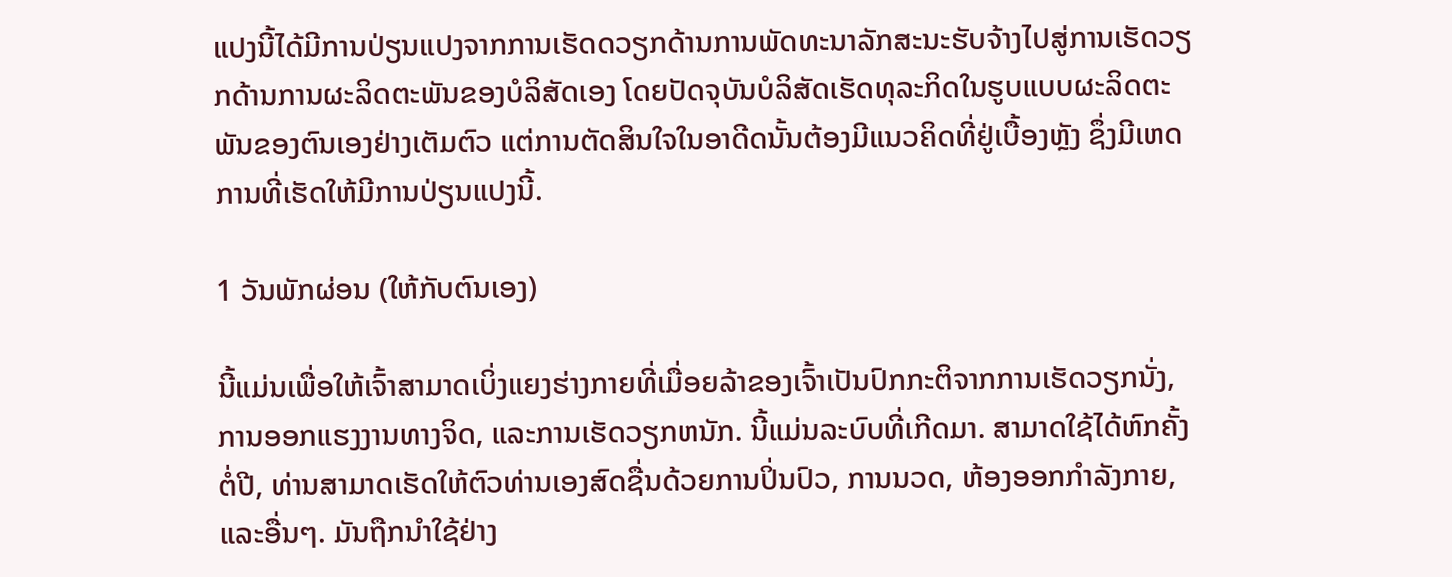ແປງນີ້ໄດ້ມີການປ່ຽນແປງຈາກການເຮັດດວຽກດ້ານການພັດທະນາລັກສະນະຮັບຈ້າງໄປສູ່ການເຮັດວຽກດ້ານການຜະລິດຕະພັນຂອງບໍລິສັດເອງ ໂດຍປັດຈຸບັນບໍລິສັດເຮັດທຸລະກິດໃນຮູບແບບຜະລິດຕະພັນຂອງຕົນເອງຢ່າງເຕັມຕົວ ແຕ່ການຕັດສິນໃຈໃນອາດີດນັ້ນຕ້ອງມີແນວຄິດທີ່ຢູ່ເບື້ອງຫຼັງ ຊຶ່ງມີເຫດການທີ່ເຮັດໃຫ້ມີການປ່ຽນແປງນີ້.

1 ວັນພັກຜ່ອນ (ໃຫ້ກັບຕົນເອງ)

ນີ້ແມ່ນເພື່ອໃຫ້ເຈົ້າສາມາດເບິ່ງແຍງຮ່າງກາຍທີ່ເມື່ອຍລ້າຂອງເຈົ້າເປັນປົກກະຕິຈາກການເຮັດວຽກນັ່ງ, ການອອກແຮງງານທາງຈິດ, ແລະການເຮັດວຽກຫນັກ. ນີ້ແມ່ນລະບົບທີ່ເກີດມາ. ສາມາດໃຊ້ໄດ້ຫົກຄັ້ງຕໍ່ປີ, ທ່ານສາມາດເຮັດໃຫ້ຕົວທ່ານເອງສົດຊື່ນດ້ວຍການປິ່ນປົວ, ການນວດ, ຫ້ອງອອກກໍາລັງກາຍ, ແລະອື່ນໆ. ມັນຖືກນໍາໃຊ້ຢ່າງ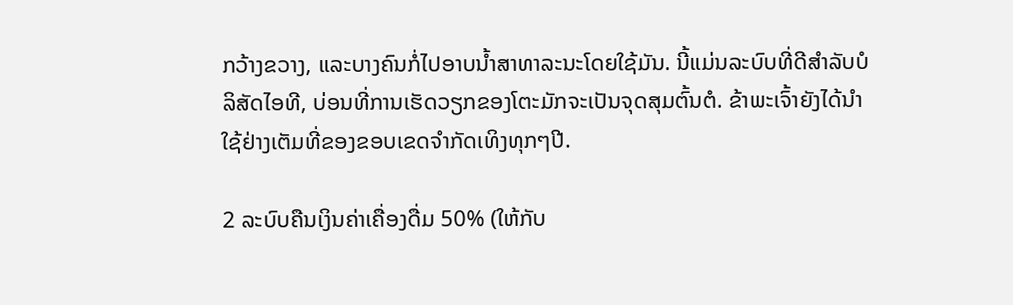ກວ້າງຂວາງ, ແລະບາງຄົນກໍ່ໄປອາບນ້ຳສາທາລະນະໂດຍໃຊ້ມັນ. ນີ້ແມ່ນລະບົບທີ່ດີສໍາລັບບໍລິສັດໄອທີ, ບ່ອນທີ່ການເຮັດວຽກຂອງໂຕະມັກຈະເປັນຈຸດສຸມຕົ້ນຕໍ. ຂ້າພະເຈົ້າຍັງໄດ້ນໍາໃຊ້ຢ່າງເຕັມທີ່ຂອງຂອບເຂດຈໍາກັດເທິງທຸກໆປີ.

2 ລະບົບຄືນເງິນຄ່າເຄື່ອງດື່ມ 50% (ໃຫ້ກັບ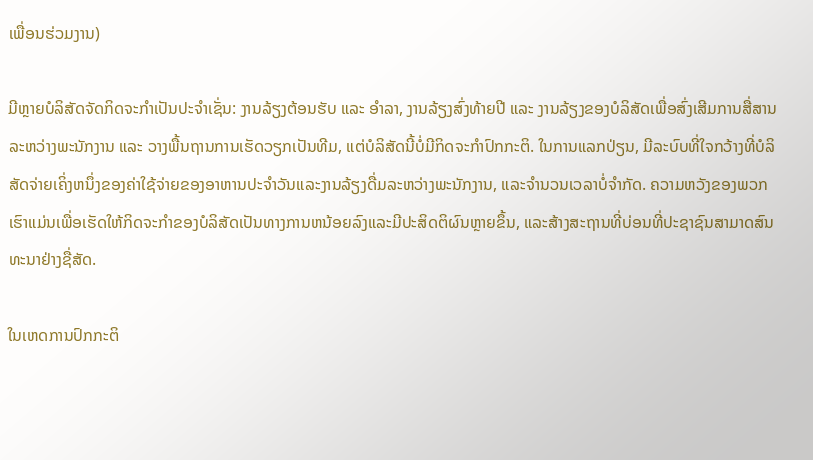ເພື່ອນຮ່ວມງານ)

ມີຫຼາຍບໍລິສັດຈັດກິດຈະກຳເປັນປະຈຳເຊັ່ນ: ງານລ້ຽງຕ້ອນຮັບ ແລະ ອຳລາ, ງານລ້ຽງສົ່ງທ້າຍປີ ແລະ ງານລ້ຽງຂອງບໍລິສັດເພື່ອສົ່ງເສີມການສື່ສານລະຫວ່າງພະນັກງານ ແລະ ວາງພື້ນຖານການເຮັດວຽກເປັນທີມ, ແຕ່ບໍລິສັດນີ້ບໍ່ມີກິດຈະກຳປົກກະຕິ. ໃນການແລກປ່ຽນ, ມີລະບົບທີ່ໃຈກວ້າງທີ່ບໍລິສັດຈ່າຍເຄິ່ງຫນຶ່ງຂອງຄ່າໃຊ້ຈ່າຍຂອງອາຫານປະຈໍາວັນແລະງານລ້ຽງດື່ມລະຫວ່າງພະນັກງານ, ແລະຈໍານວນເວລາບໍ່ຈໍາກັດ. ຄວາມຫວັງຂອງພວກເຮົາແມ່ນເພື່ອເຮັດໃຫ້ກິດຈະກໍາຂອງບໍລິສັດເປັນທາງການຫນ້ອຍລົງແລະມີປະສິດຕິຜົນຫຼາຍຂຶ້ນ, ແລະສ້າງສະຖານທີ່ບ່ອນທີ່ປະຊາຊົນສາມາດສົນທະນາຢ່າງຊື່ສັດ.

ໃນເຫດການປົກກະຕິ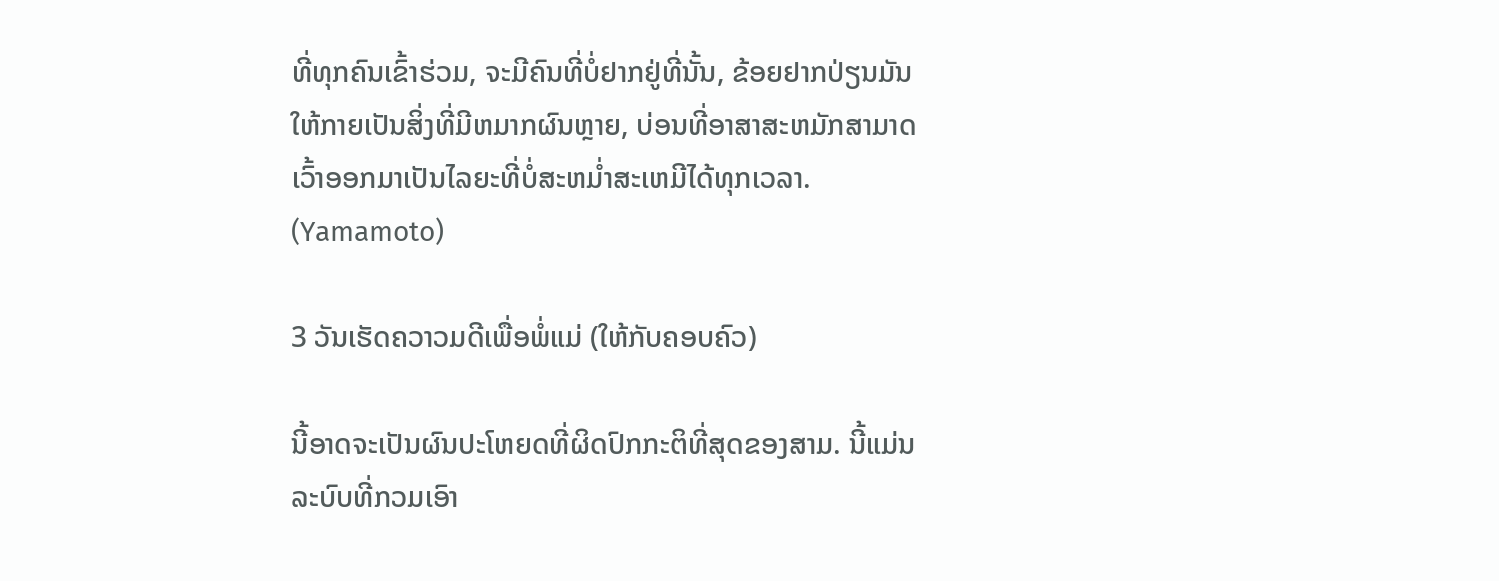ທີ່ທຸກຄົນເຂົ້າຮ່ວມ, ຈະມີຄົນທີ່ບໍ່ຢາກຢູ່ທີ່ນັ້ນ, ຂ້ອຍຢາກປ່ຽນມັນໃຫ້ກາຍເປັນສິ່ງທີ່ມີຫມາກຜົນຫຼາຍ, ບ່ອນທີ່ອາສາສະຫມັກສາມາດເວົ້າອອກມາເປັນໄລຍະທີ່ບໍ່ສະຫມໍ່າສະເຫມີໄດ້ທຸກເວລາ. (Yamamoto)

3 ວັນເຮັດຄວາວມດີເພື່ອພໍ່ແມ່ (ໃຫ້ກັບຄອບຄົວ)

ນີ້ອາດຈະເປັນຜົນປະໂຫຍດທີ່ຜິດປົກກະຕິທີ່ສຸດຂອງສາມ. ນີ້ແມ່ນລະບົບທີ່ກວມເອົາ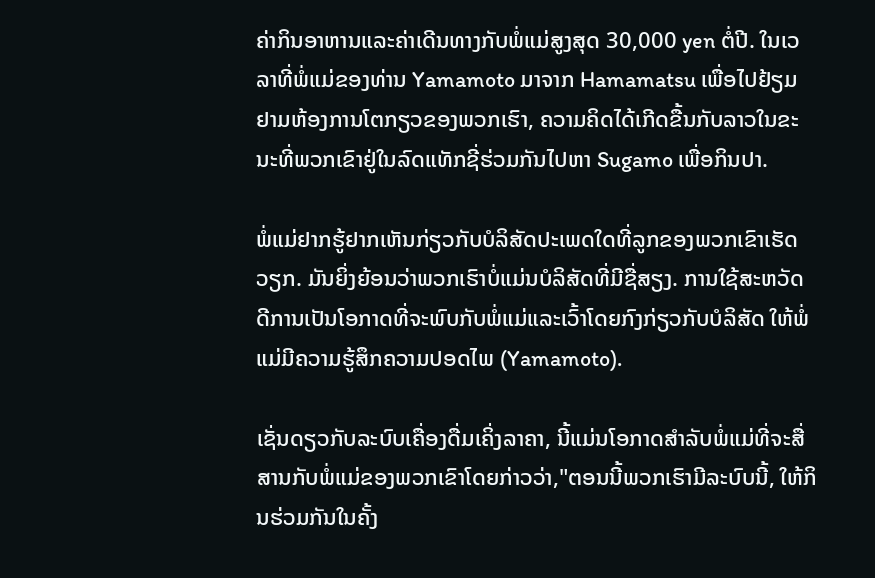ຄ່າກິນອາຫານແລະຄ່າເດີນທາງກັບພໍ່ແມ່ສູງສຸດ 30,000 yen ຕໍ່ປີ. ໃນເວລາທີ່ພໍ່ແມ່ຂອງທ່ານ Yamamoto ມາຈາກ Hamamatsu ເພື່ອໄປຢ້ຽມຢາມຫ້ອງການໂຕກຽວຂອງພວກເຮົາ, ຄວາມຄິດໄດ້ເກີດຂື້ນກັບລາວໃນຂະນະທີ່ພວກເຂົາຢູ່ໃນລົດແທັກຊີ່ຮ່ວມກັນໄປຫາ Sugamo ເພື່ອກິນປາ.

ພໍ່ແມ່ຢາກຮູ້ຢາກເຫັນກ່ຽວກັບບໍລິສັດປະເພດໃດທີ່ລູກຂອງພວກເຂົາເຮັດວຽກ. ມັນຍິ່ງຍ້ອນວ່າພວກເຮົາບໍ່ແມ່ນບໍລິສັດທີ່ມີຊື່ສຽງ. ການໃຊ້ສະຫວັດດີການເປັນໂອກາດທີ່ຈະພົບກັບພໍ່ແມ່ແລະເວົ້າໂດຍກົງກ່ຽວກັບບໍລິສັດ ໃຫ້ພໍ່ແມ່ມີຄວາມຮູ້ສຶກຄວາມປອດໄພ (Yamamoto).

ເຊັ່ນດຽວກັບລະບົບເຄື່ອງດື່ມເຄິ່ງລາຄາ, ນີ້ແມ່ນໂອກາດສໍາລັບພໍ່ແມ່ທີ່ຈະສື່ສານກັບພໍ່ແມ່ຂອງພວກເຂົາໂດຍກ່າວວ່າ,"ຕອນນີ້ພວກເຮົາມີລະບົບນີ້, ໃຫ້ກິນຮ່ວມກັນໃນຄັ້ງ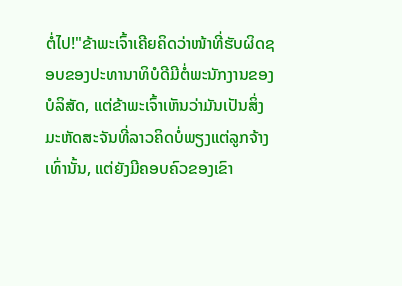ຕໍ່ໄປ!"ຂ້າພະເຈົ້າເຄີຍຄິດວ່າໜ້າທີ່ຮັບຜິດຊອບຂອງປະທານາທິບໍດີມີຕໍ່ພະນັກງານຂອງບໍລິສັດ, ແຕ່ຂ້າພະເຈົ້າເຫັນວ່າມັນເປັນສິ່ງມະຫັດສະຈັນທີ່ລາວຄິດບໍ່ພຽງແຕ່ລູກຈ້າງເທົ່ານັ້ນ, ແຕ່ຍັງມີຄອບຄົວຂອງເຂົາ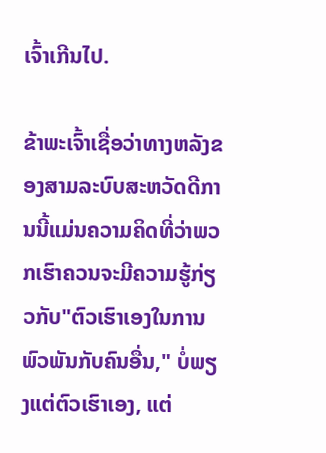ເຈົ້າເກີນໄປ.

ຂ້າພະເຈົ້າເຊື່ອວ່າທາງຫລັງຂອງສາມລະບົບສະຫວັດດີການນີ້ແມ່ນຄວາມຄິດທີ່ວ່າພວກເຮົາຄວນຈະມີຄວາມຮູ້ກ່ຽວກັບ"ຕົວເຮົາເອງໃນການພົວພັນກັບຄົນອື່ນ," ບໍ່ພຽງແຕ່ຕົວເຮົາເອງ, ແຕ່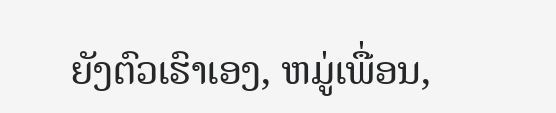ຍັງຕົວເຮົາເອງ, ຫມູ່ເພື່ອນ,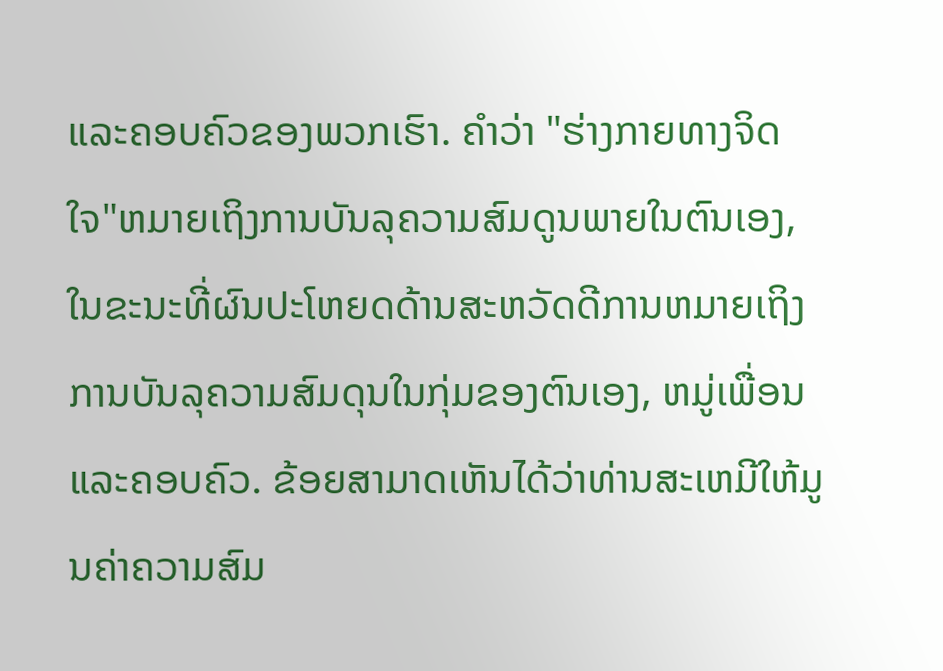ແລະຄອບຄົວຂອງພວກເຮົາ. ຄຳວ່າ "ຮ່າງກາຍທາງຈິດໃຈ"ຫມາຍເຖິງການບັນລຸຄວາມສົມດູນພາຍໃນຕົນເອງ, ໃນຂະນະທີ່ຜົນປະໂຫຍດດ້ານສະຫວັດດີການຫມາຍເຖິງການບັນລຸຄວາມສົມດຸນໃນກຸ່ມຂອງຕົນເອງ, ຫມູ່ເພື່ອນແລະຄອບຄົວ. ຂ້ອຍສາມາດເຫັນໄດ້ວ່າທ່ານສະເຫມີໃຫ້ມູນຄ່າຄວາມສົມ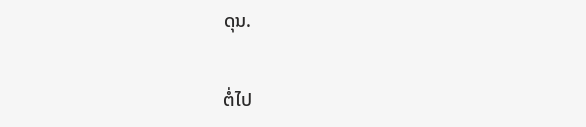ດຸນ.

ຕໍ່ໄປ